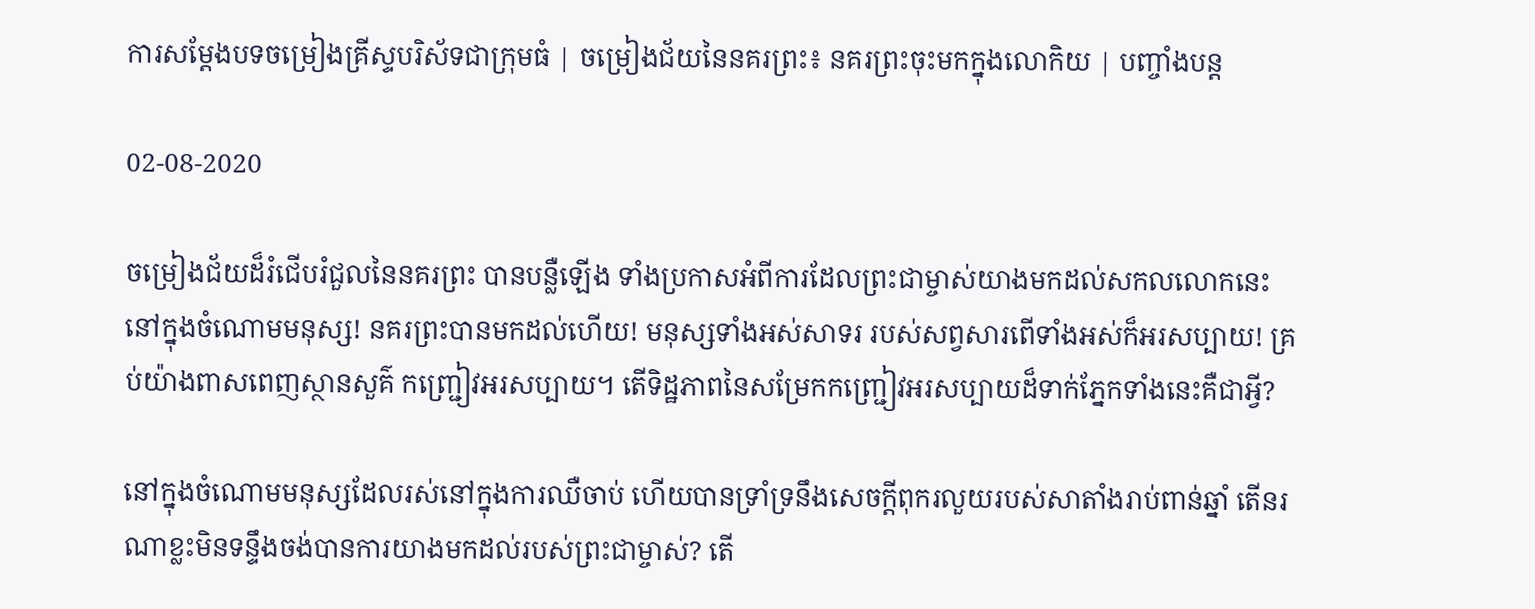ការសម្ដែងបទចម្រៀងគ្រីស្ទបរិស័ទជាក្រុមធំ | ចម្រៀងជ័យនៃនគរព្រះ៖ នគរព្រះចុះមកក្នុងលោកិយ | បញ្ចាំងបន្ដ

02-08-2020

ចម្រៀងជ័យដ៏រំជើបរំជួលនៃនគរព្រះ បានបន្លឺឡើង ទាំងប្រកាសអំពីការដែលព្រះជាម្ចាស់យាងមកដល់សកលលោកនេះ នៅក្នុងចំណោមមនុស្ស! នគរព្រះបានមកដល់ហើយ! មនុស្សទាំងអស់សាទរ របស់សព្វសារពើទាំងអស់ក៏អរសប្បាយ! គ្រប់យ៉ាងពាសពេញស្ថានសួគ៌ កញ្ជ្រៀវអរសប្បាយ។ តើទិដ្ឋភាពនៃសម្រែកកញ្ជ្រៀវអរសប្បាយដ៏ទាក់ភ្នែកទាំងនេះគឺជាអ្វី?

នៅក្នុងចំណោមមនុស្សដែលរស់នៅក្នុងការឈឺចាប់ ហើយបានទ្រាំទ្រនឹងសេចក្ដីពុករលួយរបស់សាតាំងរាប់ពាន់ឆ្នាំ តើនរណាខ្លះមិនទន្ទឹងចង់បានការយាងមកដល់របស់ព្រះជាម្ចាស់? តើ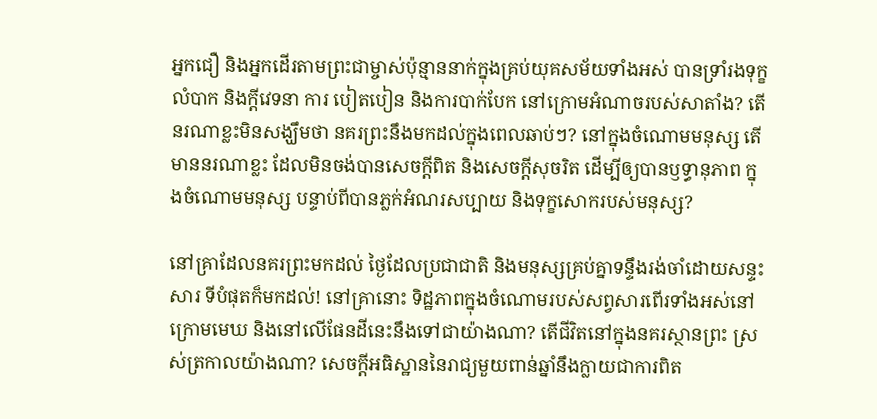អ្នកជឿ និងអ្នកដើរតាមព្រះជាម្ចាស់ប៉ុន្មាននាក់ក្នុងគ្រប់យុគសម័យទាំងអស់ បានទ្រាំរងទុក្ខលំបាក និងក្ដីវេទនា ការ បៀតបៀន និងការបាក់បែក នៅក្រោមអំណាចរបស់សាតាំង? តើនរណាខ្លះមិនសង្ឃឹមថា នគរព្រះនឹងមកដល់ក្នុងពេលឆាប់ៗ? នៅក្នុងចំណោមមនុស្ស តើមាននរណាខ្លះ ដែលមិនចង់បានសេចក្ដីពិត និងសេចក្ដីសុចរិត ដើម្បីឲ្យបានឫទ្ធានុភាព ក្នុងចំណោមមនុស្ស បន្ទាប់ពីបានភ្លក់អំណរសប្បាយ និងទុក្ខសោករបស់មនុស្ស?

នៅគ្រាដែលនគរព្រះមកដល់ ថ្ងៃដែលប្រជាជាតិ និងមនុស្សគ្រប់គ្នាទន្ទឹងរង់ចាំដោយសន្ទះសារ ទីបំផុតក៏មកដល់! នៅគ្រានោះ ទិដ្ឋភាពក្នុងចំណោមរបស់សព្វសារពើរទាំងអស់នៅក្រោមមេឃ និងនៅលើផែនដីនេះនឹងទៅជាយ៉ាងណា? តើជីវិតនៅក្នុងនគរស្ថានព្រះ ស្រស់ត្រកាលយ៉ាងណា? សេចក្ដីអធិស្ឋាននៃរាជ្យមួយពាន់ឆ្នាំនឹងក្លាយជាការពិត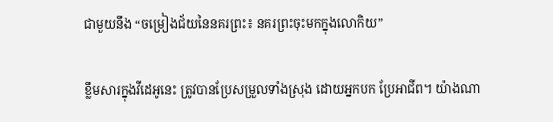ជាមួយនឹង “ចម្រៀងជ័យនៃនគរព្រះ៖ នគរព្រះចុះមកក្នុងលោកិយ”

ខ្លឹមសារក្នុងវីដេអូនេះ ត្រូវបានប្រែសម្រួលទាំងស្រុង ដោយអ្នកបក ប្រែអាជីព។ យ៉ាងណា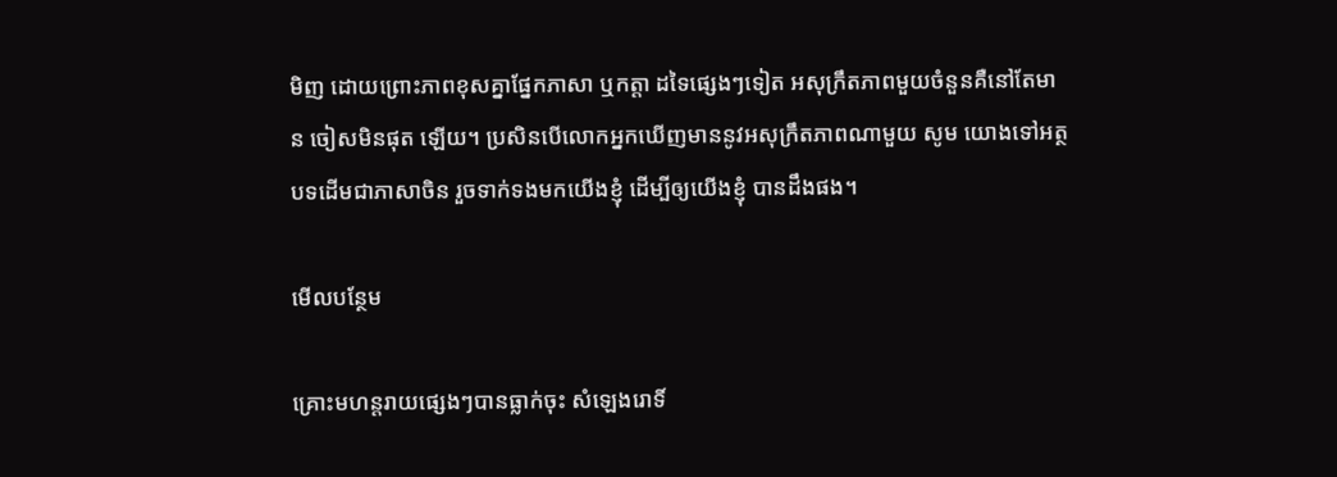មិញ ដោយព្រោះភាពខុសគ្នាផ្នែកភាសា ឬកត្តា ដទៃផ្សេងៗទៀត អសុក្រឹតភាពមួយចំនួនគឺនៅតែមាន ចៀសមិនផុត ឡើយ។ ប្រសិនបើលោកអ្នកឃើញមាននូវអសុក្រឹតភាពណាមួយ សូម យោងទៅអត្ថបទដើមជាភាសាចិន រួចទាក់ទងមកយើងខ្ញុំ ដើម្បីឲ្យយើងខ្ញុំ បានដឹងផង។

មើលបន្ថែម

គ្រោះមហន្តរាយផ្សេងៗបានធ្លាក់ចុះ សំឡេងរោទិ៍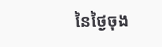នៃថ្ងៃចុង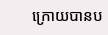ក្រោយបានប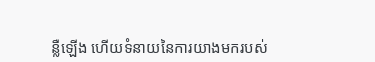ន្លឺឡើង ហើយទំនាយនៃការយាងមករបស់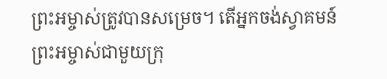ព្រះអម្ចាស់ត្រូវបានសម្រេច។ តើអ្នកចង់ស្វាគមន៍ព្រះអម្ចាស់ជាមួយក្រុ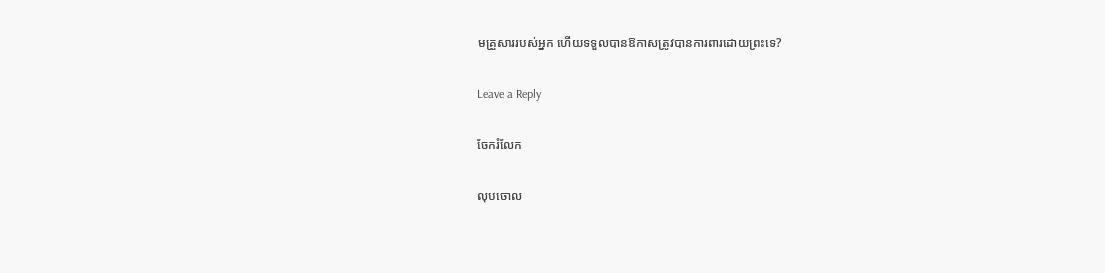មគ្រួសាររបស់អ្នក ហើយទទួលបានឱកាសត្រូវបានការពារដោយព្រះទេ?

Leave a Reply

ចែករំលែក

លុបចោល